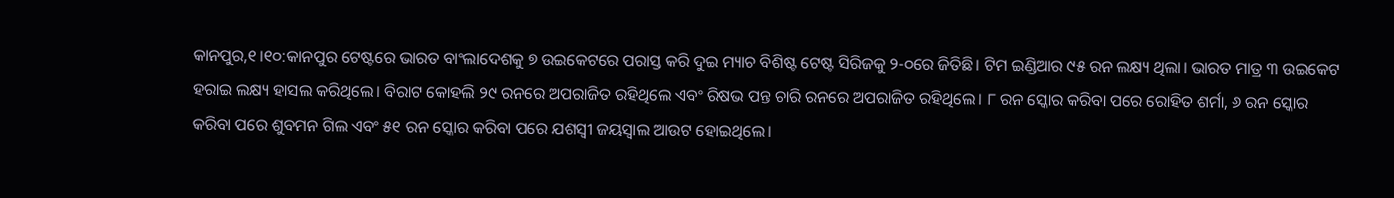କାନପୁର,୧।୧୦:କାନପୁର ଟେଷ୍ଟରେ ଭାରତ ବାଂଲାଦେଶକୁ ୭ ଉଇକେଟରେ ପରାସ୍ତ କରି ଦୁଇ ମ୍ୟାଚ ବିଶିଷ୍ଟ ଟେଷ୍ଟ ସିରିଜକୁ ୨-୦ରେ ଜିତିଛି। ଟିମ ଇଣ୍ଡିଆର ୯୫ ରନ ଲକ୍ଷ୍ୟ ଥିଲା। ଭାରତ ମାତ୍ର ୩ ଉଇକେଟ ହରାଇ ଲକ୍ଷ୍ୟ ହାସଲ କରିଥିଲେ। ବିରାଟ କୋହଲି ୨୯ ରନରେ ଅପରାଜିତ ରହିଥିଲେ ଏବଂ ରିଷଭ ପନ୍ତ ଚାରି ରନରେ ଅପରାଜିତ ରହିଥିଲେ। ୮ ରନ ସ୍କୋର କରିବା ପରେ ରୋହିତ ଶର୍ମା, ୬ ରନ ସ୍କୋର କରିବା ପରେ ଶୁବମନ ଗିଲ ଏବଂ ୫୧ ରନ ସ୍କୋର କରିବା ପରେ ଯଶସ୍ବୀ ଜୟସ୍ବାଲ ଆଉଟ ହୋଇଥିଲେ।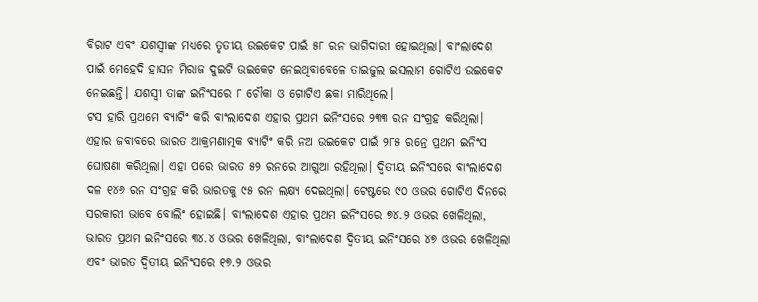ବିରାଟ ଏବଂ ଯଶସ୍ବୀଙ୍କ ମଧ୍ୟରେ ତୃତୀୟ ଉଇକେଟ ପାଇଁ ୫୮ ରନ ଭାଗିଦାରୀ ହୋଇଥିଲା। ବାଂଲାଦେଶ ପାଇଁ ମେହେଦି ହାସନ ମିରାଜ ଦୁଇଟି ଉଇକେଟ ନେଇଥିବାବେଳେ ତାଇଜୁଲ ଇସଲାମ ଗୋଟିଏ ଉଇକେଟ ନେଇଛନ୍ତି। ଯଶସ୍ବୀ ତାଙ୍କ ଇନିଂସରେ ୮ ଚୌକା ଓ ଗୋଟିଏ ଛକା ମାରିଥିଲେ।
ଟସ ହାରି ପ୍ରଥମେ ବ୍ୟାଟିଂ କରି ବାଂଲାଦେଶ ଏହାର ପ୍ରଥମ ଇନିଂସରେ ୨୩୩ ରନ ସଂଗ୍ରହ କରିଥିଲା। ଏହାର ଜବାବରେ ଭାରତ ଆକ୍ରମଣାତ୍ମକ ବ୍ୟାଟିଂ କରି ନଅ ଉଇକେଟ ପାଇଁ ୨୮୫ ରନ୍ରେ ପ୍ରଥମ ଇନିଂସ ଘୋଷଣା କରିଥିଲା। ଏହା ପରେ ଭାରତ ୫୨ ରନରେ ଆଗୁଆ ରହିଥିଲା। ଦ୍ୱିତୀୟ ଇନିଂସରେ ବାଂଲାଦେଶ ଦଳ ୧୪୬ ରନ ସଂଗ୍ରହ କରି ଭାରତକୁ ୯୫ ରନ ଲକ୍ଷ୍ୟ ଦେଇଥିଲା। ଟେଷ୍ଟରେ ୯୦ ଓଭର ଗୋଟିଏ ଦିନରେ ସରକାରୀ ଭାବେ ବୋଲିଂ ହୋଇଛି। ବାଂଲାଦେଶ ଏହାର ପ୍ରଥମ ଇନିଂସରେ ୭୪.୨ ଓଭର ଖେଳିଥିଲା, ଭାରତ ପ୍ରଥମ ଇନିଂସରେ ୩୪.୪ ଓଭର ଖେଳିଥିଲା, ବାଂଲାଦେଶ ଦ୍ୱିତୀୟ ଇନିଂସରେ ୪୭ ଓଭର ଖେଳିଥିଲା ଏବଂ ଭାରତ ଦ୍ୱିତୀୟ ଇନିଂସରେ ୧୭.୨ ଓଭର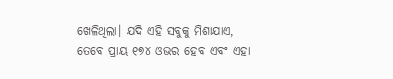ଖେଳିଥିଲା। ଯଦି ଏହି ସବୁକୁ ମିଶାଯାଏ, ତେବେ ପ୍ରାୟ ୧୭୪ ଓଭର ହେବ ଏବଂ ଏହା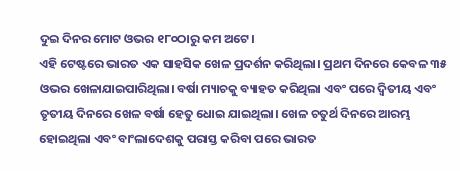ଦୁଇ ଦିନର ମୋଟ ଓଭର ୧୮୦ଠାରୁ କମ ଅଟେ।
ଏହି ଟେଷ୍ଟରେ ଭାରତ ଏକ ସାହସିକ ଖେଳ ପ୍ରଦର୍ଶନ କରିଥିଲା। ପ୍ରଥମ ଦିନରେ କେବଳ ୩୫ ଓଭର ଖେଳାଯାଇପାରିଥିଲା। ବର୍ଷା ମ୍ୟାଚକୁ ବ୍ୟାହତ କରିଥିଲା ଏବଂ ପରେ ଦ୍ୱିତୀୟ ଏବଂ ତୃତୀୟ ଦିନରେ ଖେଳ ବର୍ଷା ହେତୁ ଧୋଇ ଯାଇଥିଲା। ଖେଳ ଚତୁର୍ଥ ଦିନରେ ଆରମ୍ଭ ହୋଇଥିଲା ଏବଂ ବାଂଲାଦେଶକୁ ପରାସ୍ତ କରିବା ପରେ ଭାରତ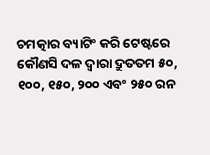ଚମତ୍କାର ବ୍ୟାଟିଂ କରି ଟେଷ୍ଟରେ କୌଣସି ଦଳ ଦ୍ୱାରା ଦ୍ରୁତତମ ୫୦, ୧୦୦, ୧୫୦, ୨୦୦ ଏବଂ ୨୫୦ ରନ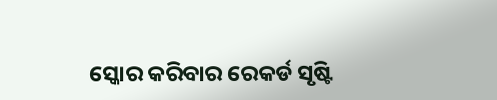ସ୍କୋର କରିବାର ରେକର୍ଡ ସୃଷ୍ଟି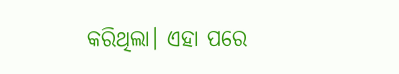କରିଥିଲା। ଏହା ପରେ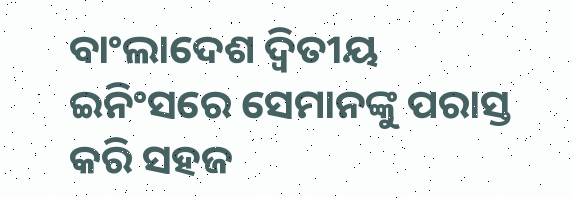ବାଂଲାଦେଶ ଦ୍ୱିତୀୟ ଇନିଂସରେ ସେମାନଙ୍କୁ ପରାସ୍ତ କରି ସହଜ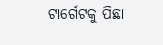ଟାର୍ଗେଟକୁ ପିଛା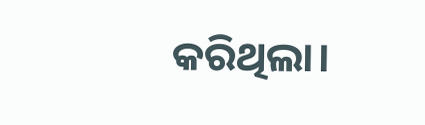କରିଥିଲା।